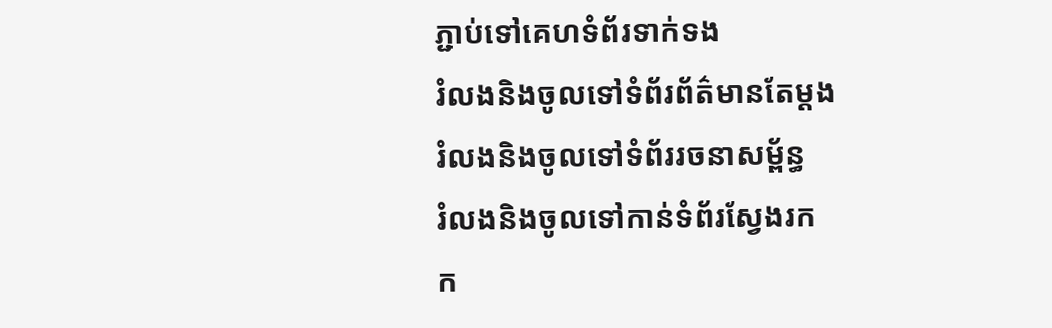ភ្ជាប់ទៅគេហទំព័រទាក់ទង
រំលងនិងចូលទៅទំព័រព័ត៌មានតែម្តង
រំលងនិងចូលទៅទំព័ររចនាសម្ព័ន្ធ
រំលងនិងចូលទៅកាន់ទំព័រស្វែងរក
ក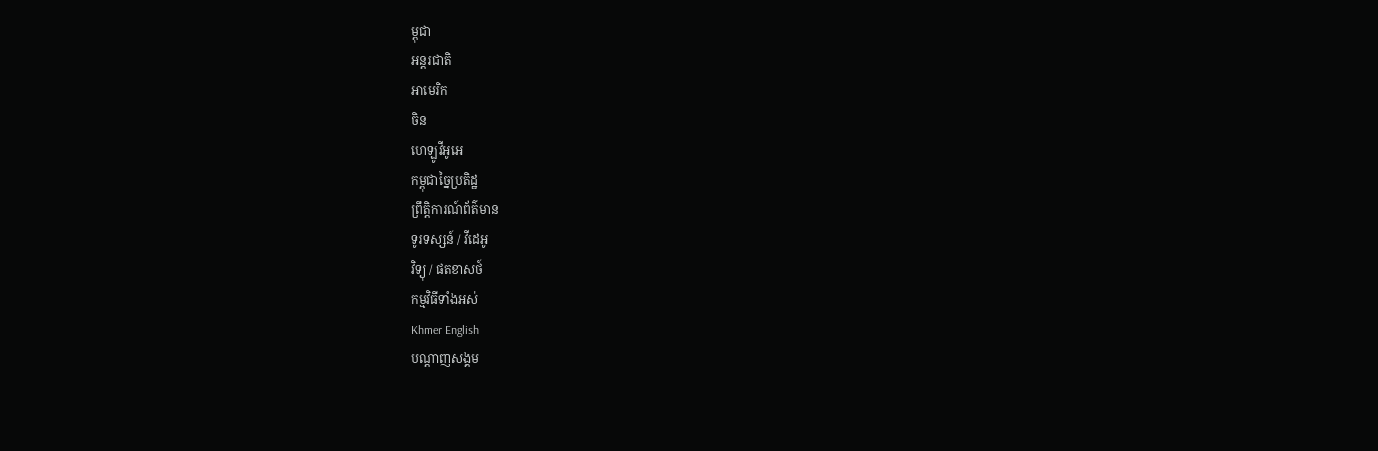ម្ពុជា
អន្តរជាតិ
អាមេរិក
ចិន
ហេឡូវីអូអេ
កម្ពុជាច្នៃប្រតិដ្ឋ
ព្រឹត្តិការណ៍ព័ត៌មាន
ទូរទស្សន៍ / វីដេអូ
វិទ្យុ / ផតខាសថ៍
កម្មវិធីទាំងអស់
Khmer English
បណ្តាញសង្គម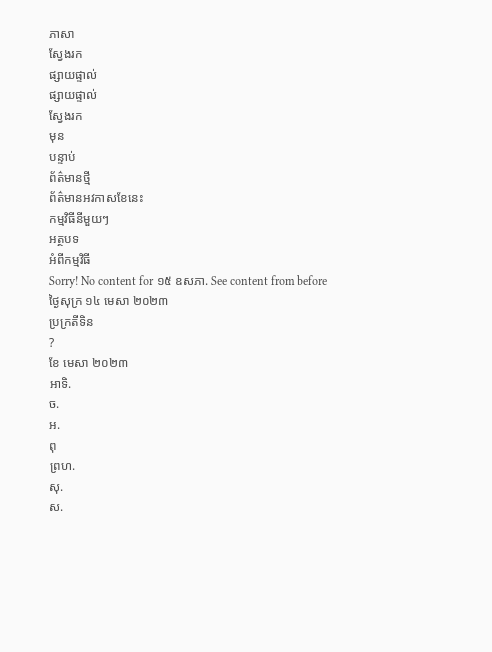ភាសា
ស្វែងរក
ផ្សាយផ្ទាល់
ផ្សាយផ្ទាល់
ស្វែងរក
មុន
បន្ទាប់
ព័ត៌មានថ្មី
ព័ត៌មានអវកាសខែនេះ
កម្មវិធីនីមួយៗ
អត្ថបទ
អំពីកម្មវិធី
Sorry! No content for ១៥ ឧសភា. See content from before
ថ្ងៃសុក្រ ១៤ មេសា ២០២៣
ប្រក្រតីទិន
?
ខែ មេសា ២០២៣
អាទិ.
ច.
អ.
ពុ
ព្រហ.
សុ.
ស.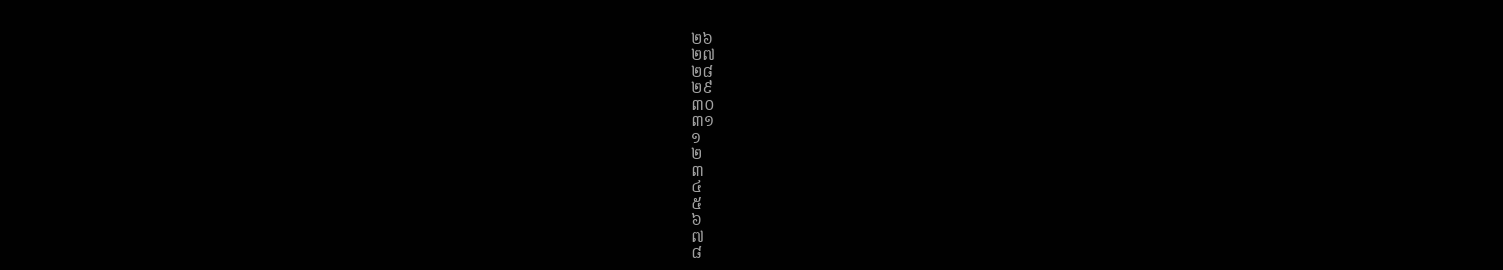២៦
២៧
២៨
២៩
៣០
៣១
១
២
៣
៤
៥
៦
៧
៨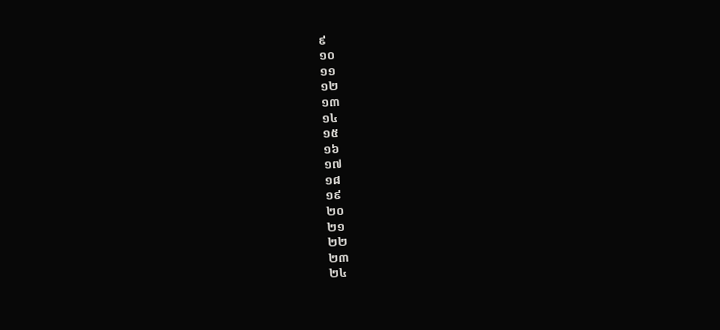៩
១០
១១
១២
១៣
១៤
១៥
១៦
១៧
១៨
១៩
២០
២១
២២
២៣
២៤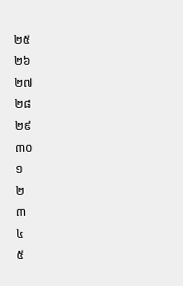២៥
២៦
២៧
២៨
២៩
៣០
១
២
៣
៤
៥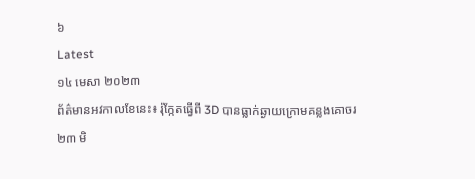៦
Latest
១៤ មេសា ២០២៣
ព័ត៌មានអវកាលខែនេះ៖ រ៉ុក្កែតធ្វើពី 3D បានធ្លាក់ឆ្ងាយក្រោមគន្លងគោចរ
២៣ មិ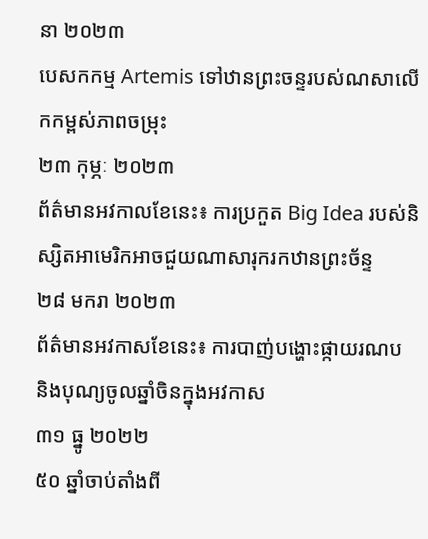នា ២០២៣
បេសកកម្ម Artemis ទៅឋានព្រះចន្ទរបស់ណសាលើកកម្ពស់ភាពចម្រុះ
២៣ កុម្ភៈ ២០២៣
ព័ត៌មានអវកាលខែនេះ៖ ការប្រកួត Big Idea របស់និស្សិតអាមេរិកអាចជួយណាសារុករកឋានព្រះច័ន្ទ
២៨ មករា ២០២៣
ព័ត៌មានអវកាសខែនេះ៖ ការបាញ់បង្ហោះផ្កាយរណប និងបុណ្យចូលឆ្នាំចិនក្នុងអវកាស
៣១ ធ្នូ ២០២២
៥០ ឆ្នាំចាប់តាំងពី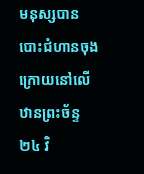មនុស្សបានបោះជំហានចុងក្រោយនៅលើឋានព្រះច័ន្ទ
២៤ វិ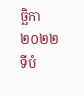ច្ឆិកា ២០២២
ទីបំ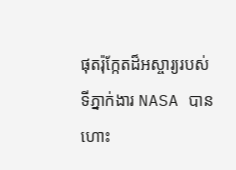ផុតរ៉ុក្កែតដ៏អស្ចារ្យរបស់ទីភ្នាក់ងារ NASA បានហោះ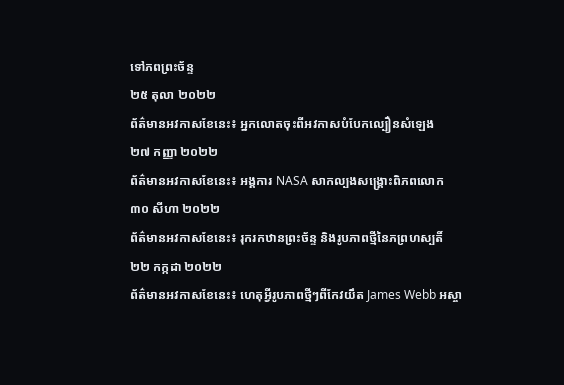ទៅភពព្រះច័ន្ទ
២៥ តុលា ២០២២
ព័ត៌មានអវកាសខែនេះ៖ អ្នកលោតចុះពីអវកាសបំបែកល្បឿនសំឡេង
២៧ កញ្ញា ២០២២
ព័ត៌មានអវកាសខែនេះ៖ អង្គការ NASA សាកល្បងសង្គ្រោះពិភពលោក
៣០ សីហា ២០២២
ព័ត៌មានអវកាសខែនេះ៖ រុករកឋានព្រះច័ន្ទ និងរូបភាពថ្មីនៃភព្រហស្បតិ៍
២២ កក្កដា ២០២២
ព័ត៌មានអវកាសខែនេះ៖ ហេតុអ្វីរូបភាពថ្មីៗពីកែវយឹត James Webb អស្ចា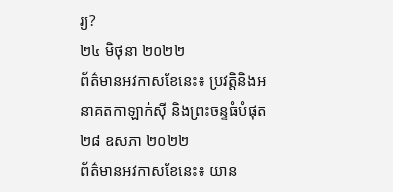រ្យ?
២៤ មិថុនា ២០២២
ព័ត៌មានអវកាសខែនេះ៖ ប្រវត្តិនិងអនាគតកាឡាក់ស៊ី និងព្រះចន្ទធំបំផុត
២៨ ឧសភា ២០២២
ព័ត៌មានអវកាសខែនេះ៖ យាន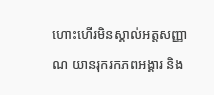ហោះហើរមិនស្គាល់អត្តសញ្ញាណ យានរុករកភពអង្គារ និង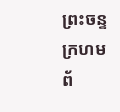ព្រះចន្ទក្រហម
ព័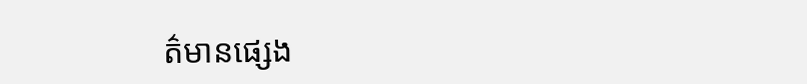ត៌មានផ្សេង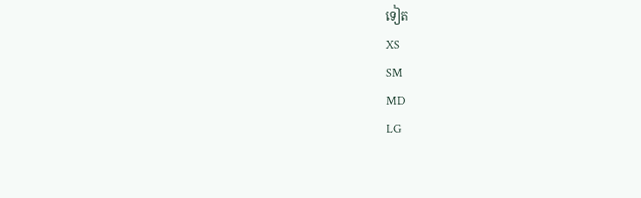ទៀត
XS
SM
MD
LG